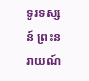ទូរទស្សន៍ ព្រះនរាយណ៍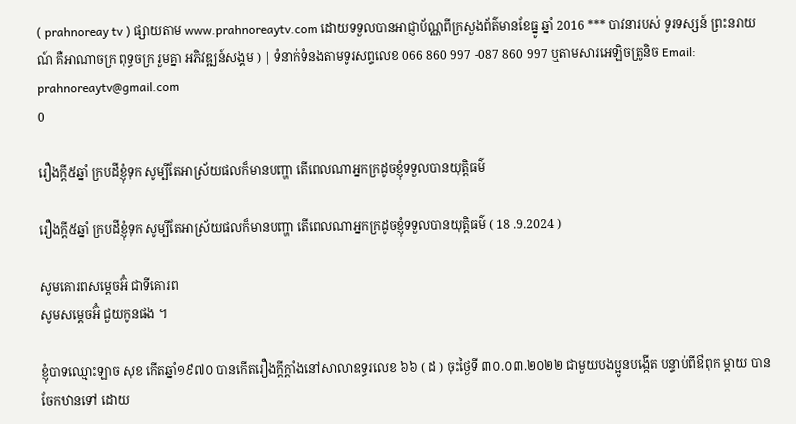( prahnoreay tv ) ផ្សាយតាម www.prahnoreaytv.com ដោយទទួលបានអាជ្ញាប័ណ្ណពីក្រសួងព័ត៌មានខែធ្នូ ឆ្នាំ 2016 *** បាវនារបស់ ទូរទស្សន៍ ព្រះនរាយណ៍ គឺអាណាចក្រ ពុទ្ធចក្រ រួមគ្នា អភិវឌ្ឍន៍សង្គម ) | ទំនាក់ទំនងតាមទូរសព្ទលេខ 066 860 997 -087 860 997 ឬតាមសារអេឡិចត្រូនិច Email: prahnoreaytv@gmail.com
0

រឿងក្តី៥ឆ្នាំ ក្របដីខ្ញុំទុក សូម្បីតែអាស្រ័យផលក៏មានបញ្ហា តើពេលណាអ្នកក្រដូចខ្ញុំទទួលបានយុត្តិធម៌

រឿងក្តី៥ឆ្នាំ ក្របដីខ្ញុំទុក សូម្បីតែអាស្រ័យផលក៏មានបញ្ហា តើពេលណាអ្នកក្រដូចខ្ញុំទទួលបានយុត្តិធម៌ ( 18 .9.2024 )

សូមគោរពសម្តេចអ៊ំ ជាទីគោរព
សូមសម្តេចអ៊ំ ជួយកូនផង ។

ខ្ញុំបាទឈ្មោះឡាច សុខ កើតឆ្នាំ១៩៧០ បានកើតរឿងក្តីក្តាំងនៅសាលាឧទ្ធរលេខ ៦៦ ( ដ ) ចុះថ្ងៃទី ៣០.០៣.២០២២ ជាមួយបងប្អូនបង្កើត បន្ទាប់ពីឳពុក ម្តាយ បានចែកឋានទៅ ដោយ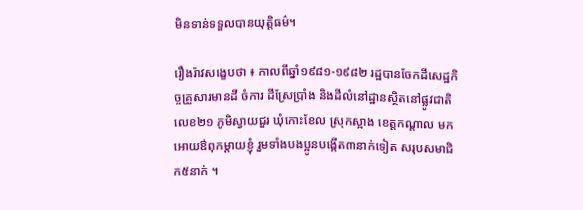មិនទាន់ទទួលបានយុត្តិធម៌។

រឿងរ៉ាវសង្ខេបថា ៖ កាលពីឆ្នាំ១៩៨១-១៩៨២ រដ្ឋបានចែកដីសេដ្ឋកិច្ចគ្រួសារមានដី ចំការ ដីស្រែប្រាំង និងដីលំនៅដ្ឋានស្ថិតនៅផ្លូវជាតិលេខ២១ ភូមិស្វាយជួរ ឃុំកោះខែល ស្រុកស្អាង ខេត្តកណ្តាល មកអោយឳពុកម្តាយខ្ញុំ រួមទាំងបងប្អូនបង្កើត៣នាក់ទៀត សរុបសមាជិក៥នាក់ ។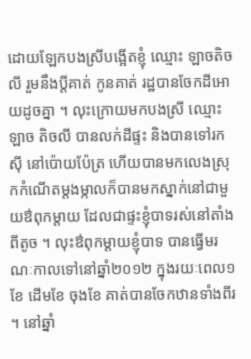ដោយឡែកបងស្រីបង្អើតខ្ញុំ ឈ្មោះ ឡាចតិចលី រួមនឹងប្តីគាត់ កូនគាត់ រដ្ឋបានចែកដីអោយដូចគ្នា ។ លុះក្រោយមកបងស្រី ឈ្មោះឡាច តិចលី បានលក់ដីផ្ទះ និងបានទៅរកស៊ី នៅប៉ោយប៉ែត្រ ហើយបានមកលេងស្រុកកំណើតម្តងម្កាលក៏បានមកស្នាក់នៅជាមួយឳពុកម្តាយ ដែលជាផ្ទះខ្ញុំបាទរស់នៅតាំងពីតូច ។ លុះឳពុកម្តាយខ្ញុំបាទ បានធ្វើមរណៈកាលទៅនៅឆ្នាំ២០១២ ក្នុងរយៈពេល១ខែ ដើមខែ ចុងខែ គាត់បានចែកឋានទាំងពីរ ។ នៅឆ្នាំ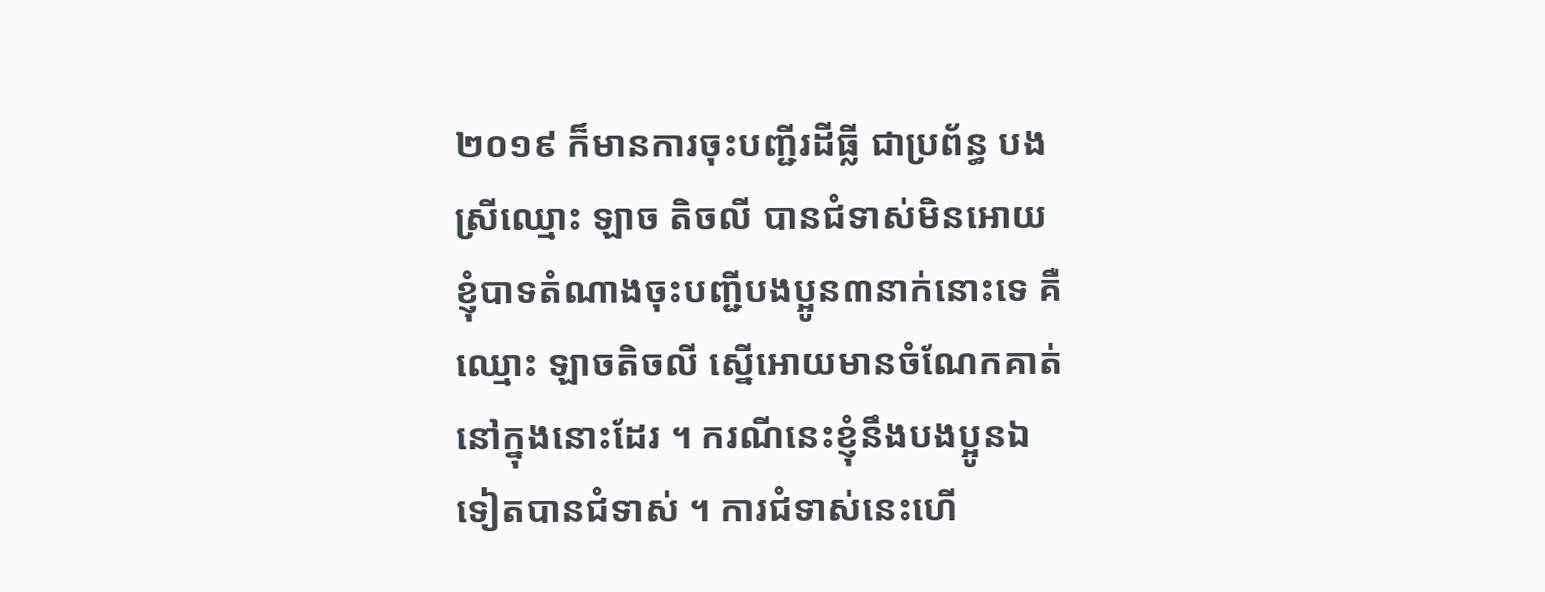២០១៩ ក៏មានការចុះបញ្ជីរដីធ្លី ជាប្រព័ន្ធ បងស្រីឈ្មោះ ឡាច តិចលី បានជំទាស់មិនអោយខ្ញុំបាទតំណាងចុះបញ្ជីបងប្អូន៣នាក់នោះទេ គឺឈ្មោះ ឡាចតិចលី ស្នើអោយមានចំណែកគាត់នៅក្នុងនោះដែរ ។ ករណីនេះខ្ញុំនឹងបងប្អូនឯទៀតបានជំទាស់ ។ ការជំទាស់នេះហើ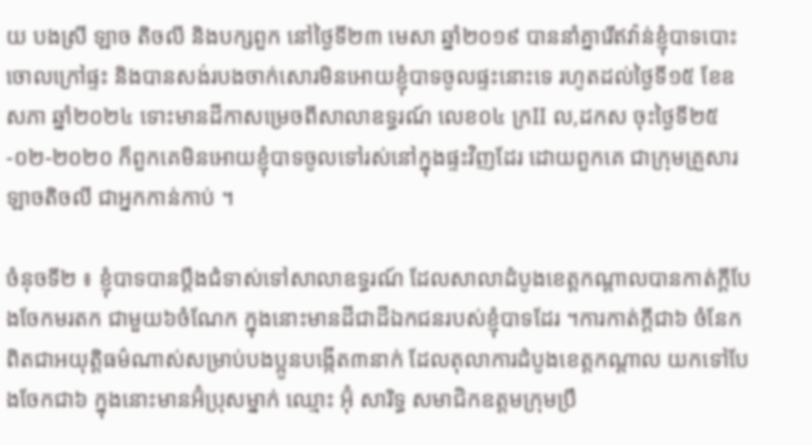យ បងស្រី ឡាច តិចលី និងបក្សពួក នៅថ្ងៃទី២៣ មេសា ឆ្នាំ២០១៩ បាននាំគ្នារើឥវ៉ាន់ខ្ញុំបាទបោះចោលក្រៅផ្ទះ និងបានសង់របងចាក់សោរមិនអោយខ្ញុំបាទចូលផ្ទះនោះទេ រហូតដល់ថ្ងៃទី១៥ ខែឧសភា ឆ្នាំ២០២៤ ទោះមានដីកាសម្រេចពីសាលាឧទ្ធរណ៍ លេខ០៤ ក្រII ល,ដកស ចុះថ្ងៃទី២៥-០២-២០២០ ក៏ពួកគេមិនអោយខ្ញុំបាទចូលទៅរស់នៅក្នុងផ្ទះវិញដែរ ដោយពួកគេ ជាក្រុមគ្រួសារឡាចតិចលី ជាអ្នកកាន់កាប់ ។

ចំនុចទី២ ៖ ខ្ញុំបាទបានប្តឹងជំទាស់ទៅសាលាឧទ្ធរណ៍ ដែលសាលាដំបូងខេត្តកណ្តាលបានកាត់ក្តីបែងចែកមរតក ជាមួយ៦ចំណែក ក្នុងនោះមានដីជាដីឯកជនរបស់ខ្ញុំបាទដែរ ។ការកាត់ក្តីជា៦ ចំនែកពិតជាអយុត្តិធម៌ណាស់សម្រាប់បងប្អូនបង្កើត៣នាក់ ដែលតុលាការដំបូងខេត្តកណ្តាល យកទៅបែងចែកជា៦ ក្នុងនោះមានអ៊ំប្រុសម្នាក់ ឈ្មោះ អ៊ុំ សារិទ្ធ សមាជិកឧត្តមក្រុមប្រឹ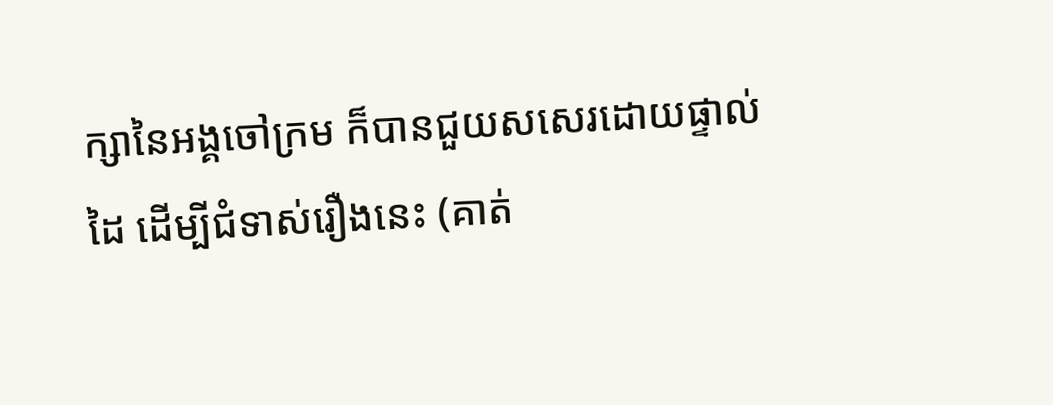ក្សានៃអង្គចៅក្រម ក៏បានជួយសសេរដោយផ្ទាល់ដៃ ដើម្បីជំទាស់រឿងនេះ (គាត់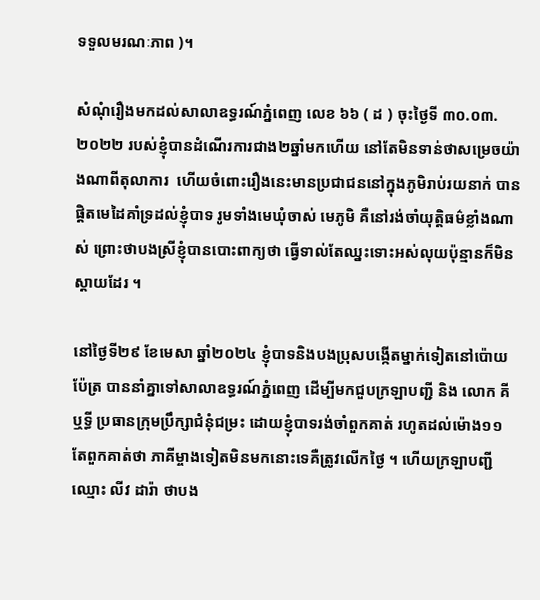ទទួលមរណៈភាព )។

សំណុំរឿងមកដល់សាលាឧទ្ធរណ៍ភ្នំពេញ លេខ ៦៦ ( ដ ) ចុះថ្ងៃទី ៣០.០៣.២០២២ របស់ខ្ញុំបានដំណើរការជាង២ឆ្នាំមកហើយ នៅតែមិនទាន់ថាសម្រេចយ៉ាងណាពីតុលាការ  ហើយចំពោះរឿងនេះមានប្រជាជននៅក្នុងភូមិរាប់រយនាក់ បានផ្តិតមេដៃគាំទ្រដល់ខ្ញុំបាទ រូមទាំងមេឃុំចាស់ មេភូមិ គឺនៅរង់ចាំយុត្តិធម៌ខ្លាំងណាស់ ព្រោះថាបងស្រីខ្ញុំបានបោះពាក្យថា ធ្វើទាល់តែឈ្នះទោះអស់លុយប៉ុន្មានក៏មិនស្តាយដែរ ។

នៅថ្ងៃទី២៩ ខែមេសា ឆ្នាំ២០២៤ ខ្ញុំបាទនិងបងប្រុសបង្កើតម្នាក់ទៀតនៅប៉ោយប៉ែត្រ បាននាំគ្នាទៅសាលាឧទ្ធរណ៍ភ្នំពេញ ដើម្បីមកជួបក្រឡាបញ្ជី និង លោក គី ឬទ្ធី ប្រធានក្រុមប្រឹក្សាជំនុំជម្រះ ដោយខ្ញុំបាទរង់ចាំពួកគាត់ រហូតដល់ម៉ោង១១ តែពួកគាត់ថា ភាគីម្ចាងទៀតមិនមកនោះទេគឺត្រូវលើកថ្ងៃ ។ ហើយក្រឡាបញ្ជី ឈ្មោះ លីវ ដារ៉ា ថាបង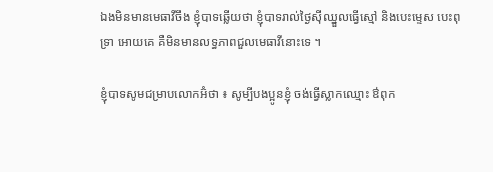ឯងមិនមានមេធាវីចឹង ខ្ញុំបាទឆ្លើយថា ខ្ញុំបាទរាល់ថ្ងៃស៊ីឈ្នួលធ្វើស្មៅ និងបេះម្ទេស បេះពុទ្រា អោយគេ គឺមិនមានលទ្ធភាពជួលមេធាវីនោះទេ ។

ខ្ញុំបាទសូមជម្រាបលោកអ៊ំថា ៖ សូម្បីបងប្អូនខ្ញុំ ចង់ធ្វើស្លាកឈ្មោះ ឳពុក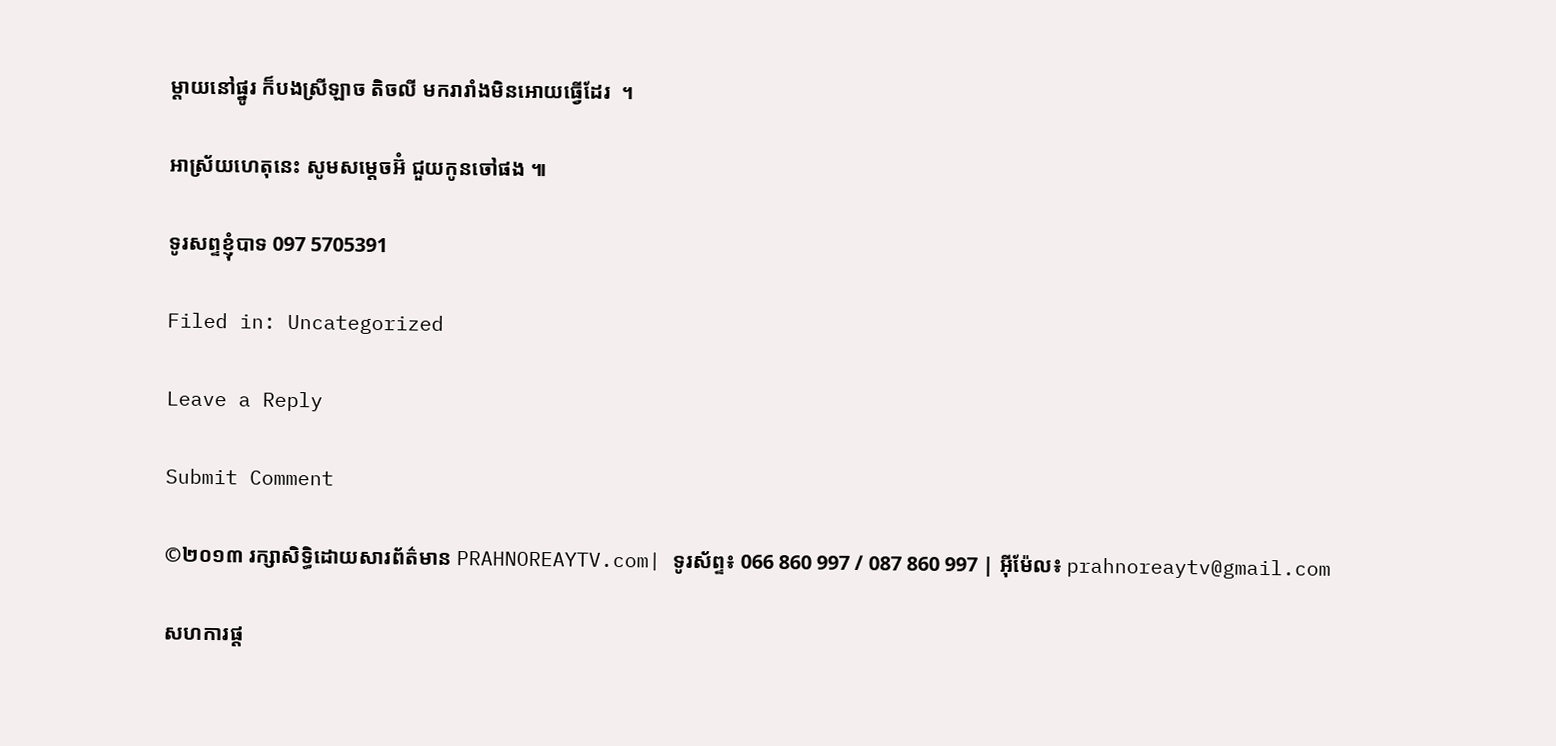ម្តាយនៅផ្នូរ ក៏បងស្រីឡាច តិចលី មករារាំងមិនអោយធ្វើដែរ  ។

អាស្រ័យហេតុនេះ សូមសម្តេចអ៊ំ ជួយកូនចៅផង ៕

ទូរសព្ទខ្ញុំបាទ 097 5705391

Filed in: Uncategorized

Leave a Reply

Submit Comment

©២០១៣ រក្សាសិទ្ធិដោយសារព័ត៌មាន PRAHNOREAYTV.com| ទូរស័ព្ទ៖ 066 860 997 / 087 860 997 | អ៊ីម៉ែល៖ prahnoreaytv@gmail.com

សហការផ្ត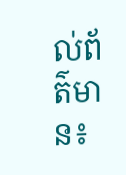ល់ព័ត៌មាន៖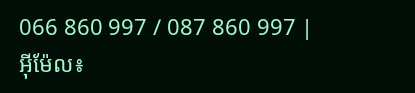066 860 997 / 087 860 997 | អ៊ីម៉ែល៖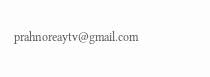prahnoreaytv@gmail.com